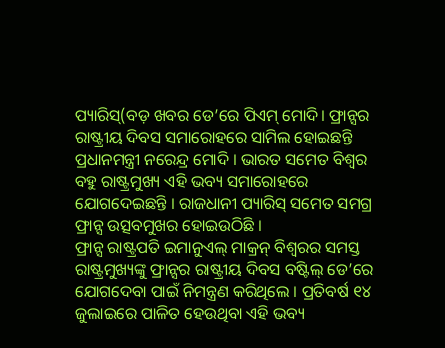ପ୍ୟାରିସ୍(ବଡ଼ ଖବର ଡେ’ରେ ପିଏମ୍ ମୋଦି। ଫ୍ରାନ୍ସର ରାଷ୍ଟ୍ରୀୟ ଦିବସ ସମାରୋହରେ ସାମିଲ ହୋଇଛନ୍ତି ପ୍ରଧାନମନ୍ତ୍ରୀ ନରେନ୍ଦ୍ର ମୋଦି । ଭାରତ ସମେତ ବିଶ୍ୱର ବହୁ ରାଷ୍ଟ୍ରମୁଖ୍ୟ ଏହି ଭବ୍ୟ ସମାରୋହରେ ଯୋଗଦେଇଛନ୍ତି । ରାଜଧାନୀ ପ୍ୟାରିସ୍ ସମେତ ସମଗ୍ର ଫ୍ରାନ୍ସ ଉତ୍ସବମୁଖର ହୋଇଉଠିଛି ।
ଫ୍ରାନ୍ସ ରାଷ୍ଟ୍ରପତି ଇମାନୁଏଲ୍ ମାକ୍ରନ୍ ବିଶ୍ୱରର ସମସ୍ତ ରାଷ୍ଟ୍ରମୁଖ୍ୟଙ୍କୁ ଫ୍ରାନ୍ସର ରାଷ୍ଟ୍ରୀୟ ଦିବସ ବଷ୍ଟିଲ୍ ଡେ’ରେ ଯୋଗଦେବା ପାଇଁ ନିମନ୍ତ୍ରଣ କରିଥିଲେ । ପ୍ରତିବର୍ଷ ୧୪ ଜୁଲାଇରେ ପାଳିତ ହେଉଥିବା ଏହି ଭବ୍ୟ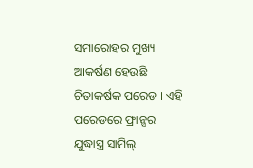ସମାରୋହର ମୁଖ୍ୟ ଆକର୍ଷଣ ହେଉଛି ଚିତାକର୍ଷକ ପରେଡ । ଏହି ପରେଡରେ ଫ୍ରାନ୍ସର ଯୁଦ୍ଧାସ୍ତ୍ର ସାମିଲ୍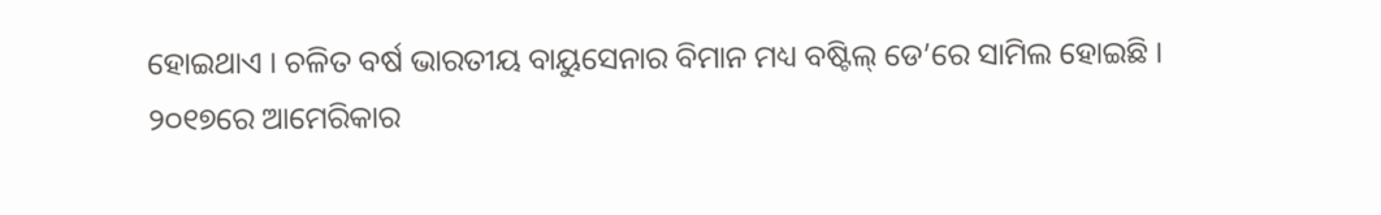ହୋଇଥାଏ । ଚଳିତ ବର୍ଷ ଭାରତୀୟ ବାୟୁସେନାର ବିମାନ ମଧ୍ୟ ବଷ୍ଟିଲ୍ ଡେ’ରେ ସାମିଲ ହୋଇଛି ।
୨୦୧୭ରେ ଆମେରିକାର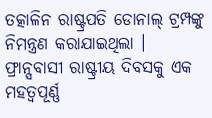ତତ୍କାଳିନ ରାଷ୍ଟ୍ରପତି ଡୋନାଲ୍ ଟ୍ରମ୍ପଙ୍କୁ ନିମନ୍ତ୍ରଣ କରାଯାଇଥିଲା । ଫ୍ରାନ୍ସବାସୀ ରାଷ୍ଟ୍ରୀୟ ଦିବସକୁ ଏକ ମହତ୍ୱପୂର୍ଣ୍ଣ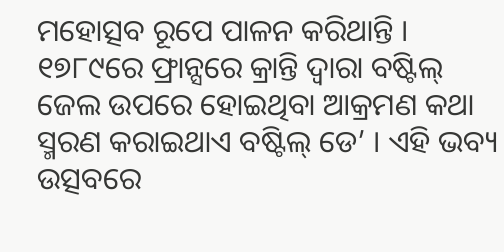ମହୋତ୍ସବ ରୂପେ ପାଳନ କରିଥାନ୍ତି । ୧୭୮୯ରେ ଫ୍ରାନ୍ସରେ କ୍ରାନ୍ତି ଦ୍ୱାରା ବଷ୍ଟିଲ୍ ଜେଲ ଉପରେ ହୋଇଥିବା ଆକ୍ରମଣ କଥା ସ୍ମରଣ କରାଇଥାଏ ବଷ୍ଟିଲ୍ ଡେ’ । ଏହି ଭବ୍ୟ ଉତ୍ସବରେ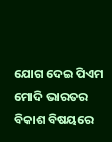ଯୋଗ ଦେଇ ପିଏମ ମୋଦି ଭାରତର ବିକାଶ ବିଷୟରେ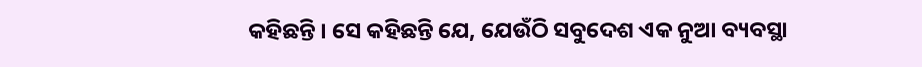କହିଛନ୍ତି । ସେ କହିଛନ୍ତି ଯେ, ଯେଉଁଠି ସବୁଦେଶ ଏକ ନୁଆ ବ୍ୟବସ୍ଥା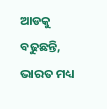ଆଡକୁ ବଢୁଛନ୍ତି, ଭାରତ ମଧ୍ୟ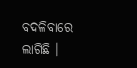ବଦଳିବାରେ ଲାଗିଛି ।